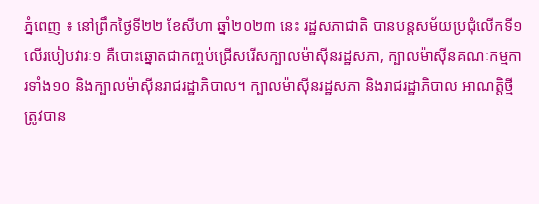ភ្នំពេញ ៖ នៅព្រឹកថ្ងៃទី២២ ខែសីហា ឆ្នាំ២០២៣ នេះ រដ្ឋសភាជាតិ បានបន្តសម័យប្រជុំលើកទី១ លើរបៀបវារៈ១ គឺបោះឆ្នោតជាកញ្ចប់ជ្រើសរើសក្បាលម៉ាស៊ីនរដ្ឋសភា, ក្បាលម៉ាស៊ីនគណៈកម្មការទាំង១០ និងក្បាលម៉ាស៊ីនរាជរដ្ឋាភិបាល។ ក្បាលម៉ាស៊ីនរដ្ឋសភា និងរាជរដ្ឋាភិបាល អាណត្តិថ្មី ត្រូវបាន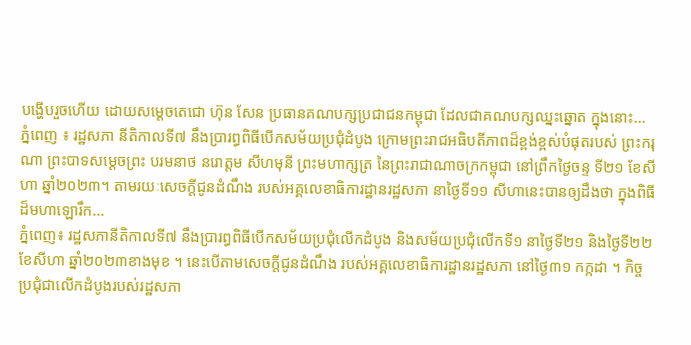បង្ហើបរួចហេីយ ដោយសម្តេចតេជោ ហ៊ុន សែន ប្រធានគណបក្សប្រជាជនកម្ពុជា ដែលជាគណបក្សឈ្នះឆ្នោត ក្នុងនោះ...
ភ្នំពេញ ៖ រដ្ឋសភា នីតិកាលទី៧ នឹងប្រារព្ធពិធីបើកសម័យប្រជុំដំបូង ក្រោមព្រះរាជអធិបតីភាពដ៏ខ្ពង់ខ្ពស់បំផុតរបស់ ព្រះករុណា ព្រះបាទសម្តេចព្រះ បរមនាថ នរោត្តម សីហមុនី ព្រះមហាក្សត្រ នៃព្រះរាជាណាចក្រកម្ពុជា នៅព្រឹកថ្ងៃចន្ទ ទី២១ ខែសីហា ឆ្នាំ២០២៣។ តាមរយៈសេចក្តីជូនដំណឹង របស់អគ្គលេខាធិការដ្ឋានរដ្ឋសភា នាថ្ងៃទី១១ សីហានេះបានឲ្យដឹងថា ក្នុងពិធីដ៏មហាឡោរឹក...
ភ្នំពេញ៖ រដ្ឋសភានីតិកាលទី៧ នឹងប្រារព្ធពិធីបើកសម័យប្រជុំលើកដំបូង និងសម័យប្រជុំលើកទី១ នាថ្ងៃទី២១ និងថ្ងៃទី២២ ខែសីហា ឆ្នាំ២០២៣ខាងមុខ ។ នេះបើតាមសេចក្តីជូនដំណឹង របស់អគ្គលេខាធិការដ្ឋានរដ្ឋសភា នៅថ្ងៃ៣១ កក្កដា ។ កិច្ចប្រជុំជាលើកដំបូងរបស់រដ្ឋសភា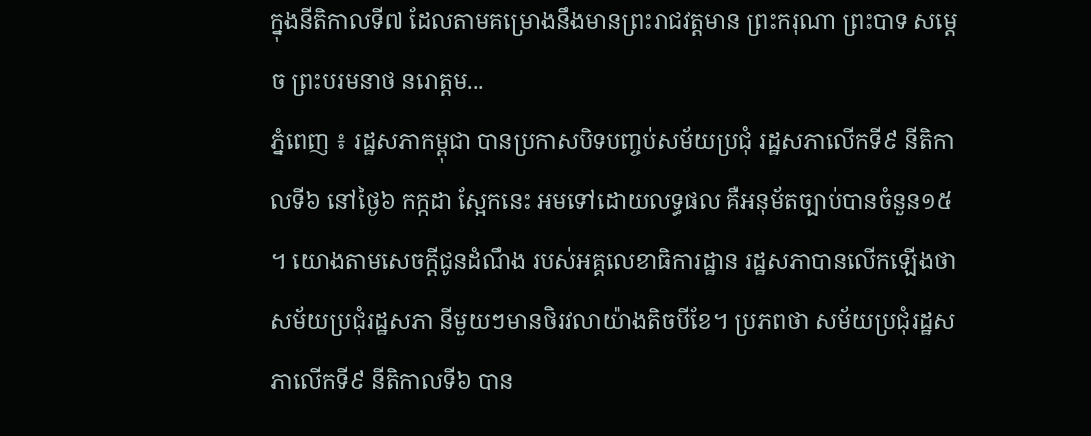ក្នុងនីតិកាលទី៧ ដែលតាមគម្រោងនឹងមានព្រះរាជវត្តមាន ព្រះករុណា ព្រះបាទ សម្តេច ព្រះបរមនាថ នរោត្តម...
ភ្នំពេញ ៖ រដ្ឋសភាកម្ពុជា បានប្រកាសបិទបញ្ចប់សម័យប្រជុំ រដ្ឋសភាលើកទី៩ នីតិកាលទី៦ នៅថ្ងៃ៦ កក្កដា ស្អែកនេះ អមទៅដោយលទ្ធផល គឺអនុម័តច្បាប់បានចំនួន១៥ ។ យោងតាមសេចក្តីជូនដំណឹង របស់អគ្គលេខាធិការដ្ឋាន រដ្ឋសភាបានលើកឡើងថា សម័យប្រជុំរដ្ឋសភា នីមួយៗមានថិរវលាយ៉ាងតិចបីខែ។ ប្រភពថា សម័យប្រជុំរដ្ឋសភាលើកទី៩ នីតិកាលទី៦ បាន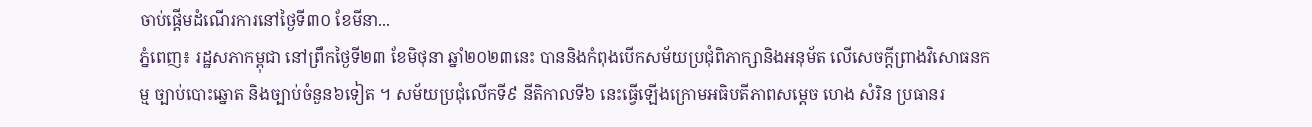ចាប់ផ្ដើមដំណើរការនៅថ្ងៃទី៣០ ខែមីនា...
ភ្នំពេញ៖ រដ្ឋសភាកម្ពុជា នៅព្រឹកថ្ងៃទី២៣ ខែមិថុនា ឆ្នាំ២០២៣នេះ បាននិងកំពុងបើកសម័យប្រជុំពិភាក្សានិងអនុម័ត លើសេចក្តីព្រាងវិសោធនកម្ម ច្បាប់បោះឆ្នោត និងច្បាប់ចំនួន៦ទៀត ។ សម័យប្រជុំលើកទី៩ នីតិកាលទី៦ នេះធ្វើឡើងក្រោមអធិបតីភាពសម្ដេច ហេង សំរិន ប្រធានរ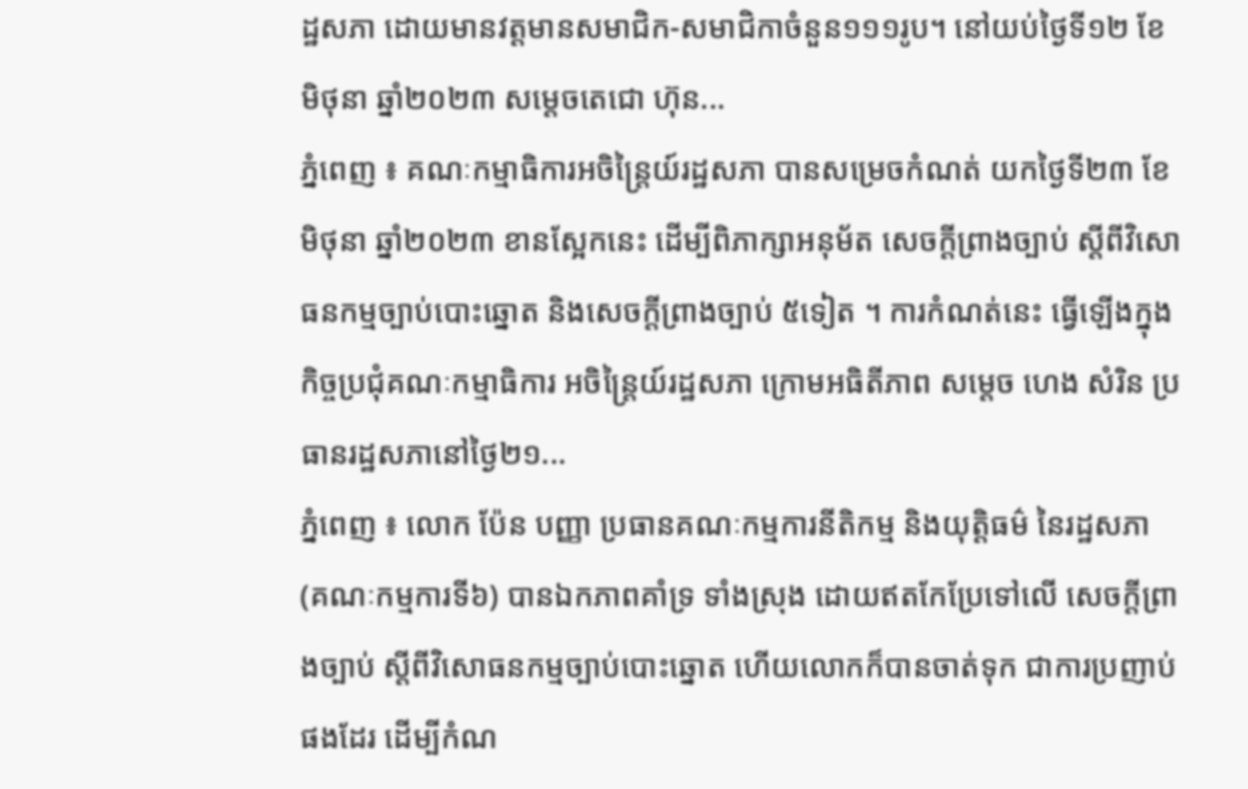ដ្ឋសភា ដោយមានវត្តមានសមាជិក-សមាជិកាចំនួន១១១រូប។ នៅយប់ថ្ងៃទី១២ ខែមិថុនា ឆ្នាំ២០២៣ សម្តេចតេជោ ហ៊ុន...
ភ្នំពេញ ៖ គណៈកម្មាធិការអចិន្រ្តៃយ៍រដ្ឋសភា បានសម្រេចកំណត់ យកថ្ងៃទី២៣ ខែមិថុនា ឆ្នាំ២០២៣ ខានស្អែកនេះ ដើម្បីពិភាក្សាអនុម័ត សេចក្តីព្រាងច្បាប់ ស្តីពីវិសោធនកម្មច្បាប់បោះឆ្នោត និងសេចក្តីព្រាងច្បាប់ ៥ទៀត ។ ការកំណត់នេះ ធ្វើឡើងក្នុងកិច្ចប្រជុំគណៈកម្មាធិការ អចិន្រ្តៃយ៍រដ្ឋសភា ក្រោមអធិតីភាព សម្តេច ហេង សំរិន ប្រធានរដ្ឋសភានៅថ្ងៃ២១...
ភ្នំពេញ ៖ លោក ប៉ែន បញ្ញា ប្រធានគណៈកម្មការនីតិកម្ម និងយុត្តិធម៌ នៃរដ្ឋសភា (គណៈកម្មការទី៦) បានឯកភាពគាំទ្រ ទាំងស្រុង ដោយឥតកែប្រែទៅលើ សេចក្តីព្រាងច្បាប់ ស្តីពីវិសោធនកម្មច្បាប់បោះឆ្នោត ហើយលោកក៏បានចាត់ទុក ជាការប្រញាប់ផងដែរ ដើម្បីកំណ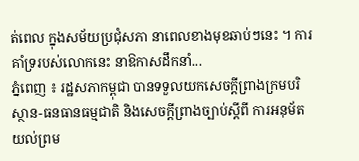ត់ពេល ក្នុងសម័យប្រជុំសភា នាពេលខាងមុខឆាប់ៗនេះ ។ ការគាំទ្ររបស់លោកនេះ នាឱកាសដឹកនាំ...
ភ្នំពេញ ៖ រដ្ឋសភាកម្ពុជា បានទទួលយកសេចក្តីព្រាងក្រមបរិស្ថាន-ធនធានធម្មជាតិ និងសេចក្តីព្រាងច្បាប់ស្តីពី ការអនុម័តយល់ព្រម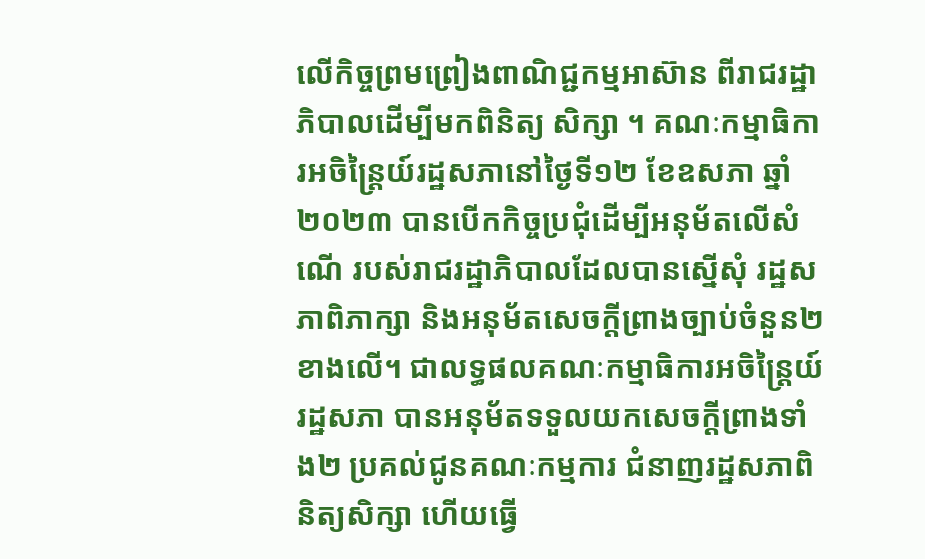លើកិច្ចព្រមព្រៀងពាណិជ្ជកម្មអាស៊ាន ពីរាជរដ្ឋាភិបាលដើម្បីមកពិនិត្យ សិក្សា ។ គណៈកម្មាធិការអចិន្រ្តៃយ៍រដ្ឋសភានៅថ្ងៃទី១២ ខែឧសភា ឆ្នាំ២០២៣ បានបើកកិច្ចប្រជុំដើម្បីអនុម័តលើសំណើ របស់រាជរដ្ឋាភិបាលដែលបានស្នើសុំ រដ្ឋសភាពិភាក្សា និងអនុម័តសេចក្តីព្រាងច្បាប់ចំនួន២ខាងលើ។ ជាលទ្ធផលគណៈកម្មាធិការអចិន្រ្តៃយ៍រដ្ឋសភា បានអនុម័តទទួលយកសេចក្តីព្រាងទាំង២ ប្រគល់ជូនគណៈកម្មការ ជំនាញរដ្ឋសភាពិនិត្យសិក្សា ហើយធ្វើ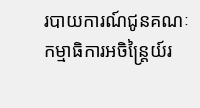របាយការណ៍ជូនគណៈកម្មាធិការអចិន្រ្តៃយ៍រ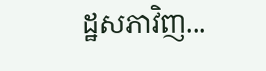ដ្ឋសភាវិញ...